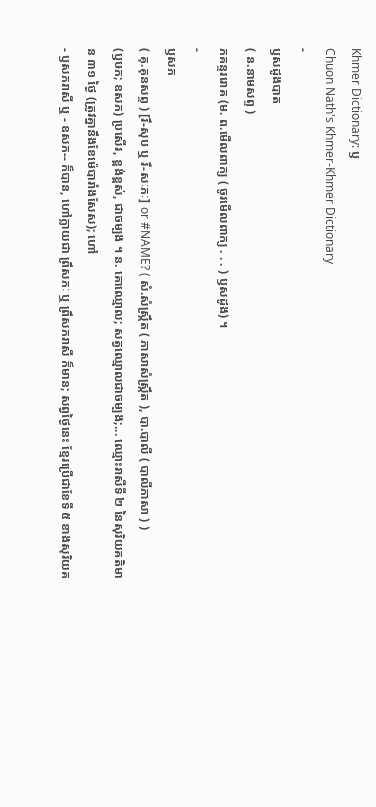Khmer Dictionary: ឫ
Chuon Nath's Khmer-Khmer Dictionary
-
ឫសដូងបាត
( ន.នាមសព្ទ )
ភគន្ទររោគ (ម. ព.មើលពាក្យ ( ចូរមើលពាក្យ . . . ) ឫសដូង) ។
-
ឫសភ
( គុ.គុនសព្ទ ) [រឹ-សុប ឬ រឹ-សៈភៈ] or #NAME? ( សំ.សំស្រ្កឹត ( ភាសាសំស្រ្កឹត ), បា.បាលី ( បាលីភាសា ) )
(ឫឞភ; ឧសភ) ប្រសើរ, ខ្ពង់ខ្ពស់, ជាចម្បង ។ ន. គោឈ្មោល; សត្វឈ្មោលជាចម្បង;... ឈ្មោះរាសីទី ២ នៃសុរិយគតិមាន ៣១ ថ្ងៃ (ត្រូវគ្នានឹងខែម៉េបារាំងសែស); ហៅ
- ឫសភរាសី ឬ - ឧសភ-- ក៏បាន, ហៅក្លាយជា ព្រឹសភៈ ឬ ព្រឹសភរាសី ក៏មាន; សព្វថ្ងៃនេះ ខ្មែរប្រើជាខែទី ៥ ខាងសុរិយគ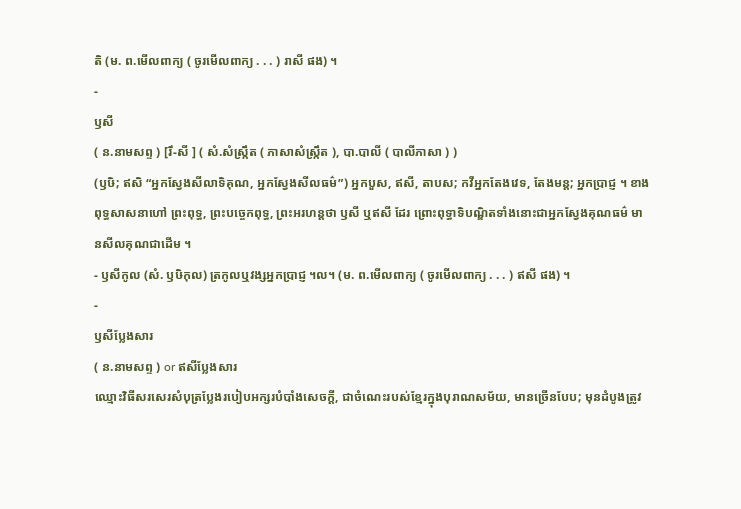តិ (ម. ព.មើលពាក្យ ( ចូរមើលពាក្យ . . . ) រាសី ផង) ។
-
ឫសី
( ន.នាមសព្ទ ) [រឹ-សី ] ( សំ.សំស្រ្កឹត ( ភាសាសំស្រ្កឹត ), បា.បាលី ( បាលីភាសា ) )
(ឫឞិ; ឥសិ “អ្នកស្វែងសីលាទិគុណ, អ្នកស្វែងសីលធម៌”) អ្នកបួស, ឥសី, តាបស; កវីអ្នកតែងវេទ, តែងមន្ត; អ្នកប្រាជ្ញ ។ ខាងពុទ្ធសាសនាហៅ ព្រះពុទ្ធ, ព្រះបច្ចេកពុទ្ធ, ព្រះអរហន្តថា ឫសី ឬឥសី ដែរ ព្រោះពុទ្ធាទិបណ្ឌិតទាំងនោះជាអ្នកស្វែងគុណធម៌ មានសីលគុណជាដើម ។
- ឫសីកូល (សំ. ឫឞិកុល) ត្រកូលឬវង្សអ្នកប្រាជ្ញ ។ល។ (ម. ព.មើលពាក្យ ( ចូរមើលពាក្យ . . . ) ឥសី ផង) ។
-
ឫសីប្លែងសារ
( ន.នាមសព្ទ ) or ឥសីប្លែងសារ
ឈ្មោះវិធីសរសេរសំបុត្រប្លែងរបៀបអក្សរបំបាំងសេចក្ដី, ជាចំណេះរបស់ខ្មែរក្នុងបុរាណសម័យ, មានច្រើនបែប; មុនដំបូងត្រូវ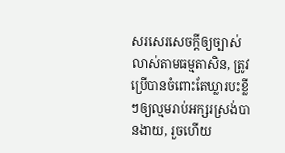សរសេរសេចក្ដីឲ្យច្បាស់លាស់តាមធម្មតាសិន, ត្រូវប្រើបានចំពោះតែឃ្លារបះខ្លីៗឲ្យល្មមរាប់អក្សរស្រង់បានងាយ, រួចហើយ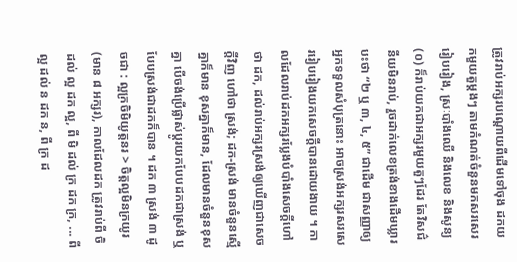ត្រូវរាប់អក្សរបណ្ដោយពីដើមទៅចុង ដកយកមួយតួម្ដងៗ តាមកំណត់ចំនួនមកសរសេររៀបរៀង, ស្រៈបាំងឈើ និងលេខ និងសូន្យ (០) ក៏រាប់យកជាអក្សរមួយតួៗដែរ តែវិសជ៌នីយមិនរាប់, រួចដាក់លេខត្រង់ខាងដើមឃ្លារបះថា “២ ឬ ៣, ៤, ៥” ជាដើម ជាសញ្ញាឲ្យអ្នកទទួលសំបុត្រនោះ អាចស្រង់អក្សរសរសេររៀបរៀងយកសេចក្ដីបានដោយងាយ ។ កាលដែលរាប់ដកអក្សរប្លែងបំបាំងសេចក្ដីហៅថា ដក, ដល់រាប់អក្សរស្រង់ឲ្យឃើញជាសេចក្ដីវិញ ហៅថា ស្រង់; ដក-ស្រង់ មានចំនួនស្មើគ្នាក៏មាន ខុសគ្នាក៏មាន, ដែលមានចំនួនខុសគ្នា បើចង់ប្រើផ្លាស់ប្ដូរយកបែបដកជាស្រង់ ឬបែបស្រង់ជាដកក៏បាន ។ ដក ៣ ស្រង់ ៣ ដូចជា : ល្អក្រចិមិយូត្តនរ > ចិត្តល្អមិនក្រយូរ (មាន ៨ អក្សរ), កាលដែលដក ត្រូវរាប់ពី ចិ ដល់ ល្អ ដក ល្អ, ពី មិ ដល់ ក្រ ដក ក្រ, ... ពី ល្អ ដល់ ន ដក ន, ពី ក្រ ដ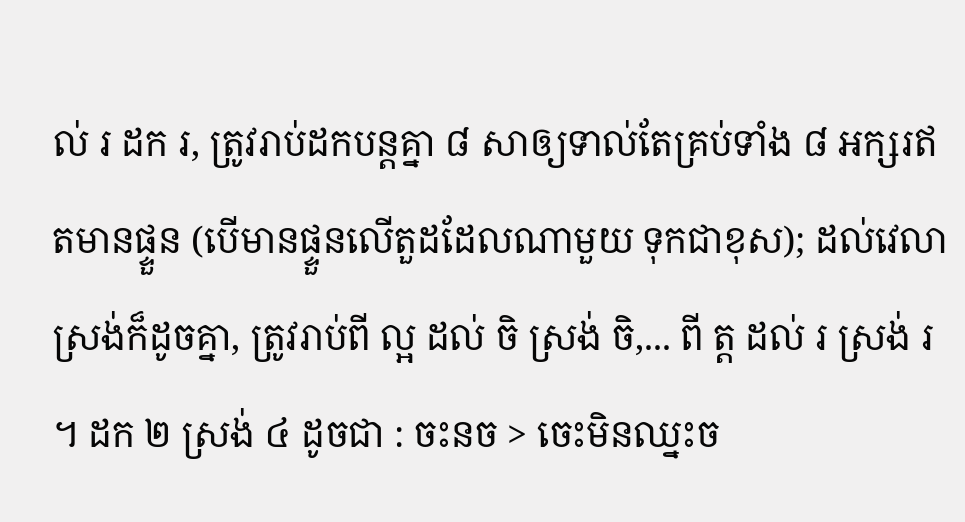ល់ រ ដក រ, ត្រូវរាប់ដកបន្តគ្នា ៨ សាឲ្យទាល់តែគ្រប់ទាំង ៨ អក្សរឥតមានផ្ទួន (បើមានផ្ទួនលើតួដដែលណាមួយ ទុកជាខុស); ដល់វេលាស្រង់ក៏ដូចគ្នា, ត្រូវរាប់ពី ល្អ ដល់ ចិ ស្រង់ ចិ,... ពី ត្ត ដល់ រ ស្រង់ រ ។ ដក ២ ស្រង់ ៤ ដូចជា : ចះនច > ចេះមិនឈ្នះច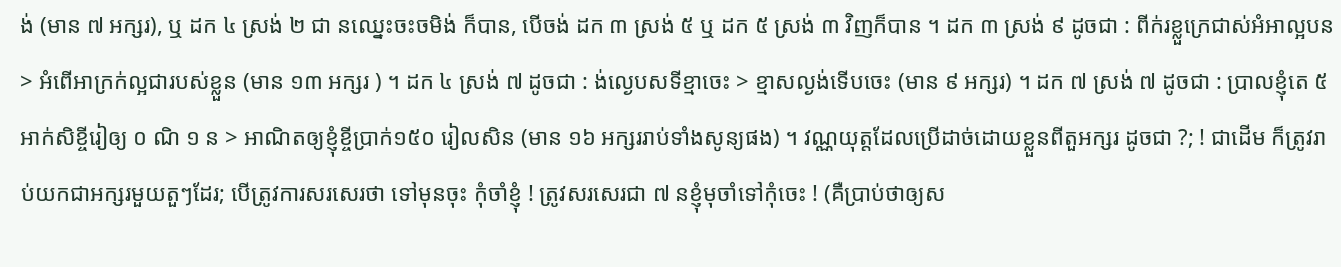ង់ (មាន ៧ អក្សរ), ឬ ដក ៤ ស្រង់ ២ ជា នឈ្នេះចះចមិង់ ក៏បាន, បើចង់ ដក ៣ ស្រង់ ៥ ឬ ដក ៥ ស្រង់ ៣ វិញក៏បាន ។ ដក ៣ ស្រង់ ៩ ដូចជា : ពីក់រខ្លួក្រេជាស់អំអាល្អបន > អំពើអាក្រក់ល្អជារបស់ខ្លួន (មាន ១៣ អក្សរ ) ។ ដក ៤ ស្រង់ ៧ ដូចជា : ង់ល្ងេបសទីខ្មាចេះ > ខ្មាសល្ងង់ទើបចេះ (មាន ៩ អក្សរ) ។ ដក ៧ ស្រង់ ៧ ដូចជា : ប្រាលខ្ញុំតេ ៥ អាក់សិខ្ចីរៀឲ្យ ០ ណិ ១ ន > អាណិតឲ្យខ្ញុំខ្ចីប្រាក់១៥០ រៀលសិន (មាន ១៦ អក្សររាប់ទាំងសូន្យផង) ។ វណ្ណយុត្តដែលប្រើដាច់ដោយខ្លួនពីតួអក្សរ ដូចជា ?; ! ជាដើម ក៏ត្រូវរាប់យកជាអក្សរមួយតួៗដែរ; បើត្រូវការសរសេរថា ទៅមុនចុះ កុំចាំខ្ញុំ ! ត្រូវសរសេរជា ៧ នខ្ញុំមុចាំទៅកុំចេះ ! (គឺប្រាប់ថាឲ្យស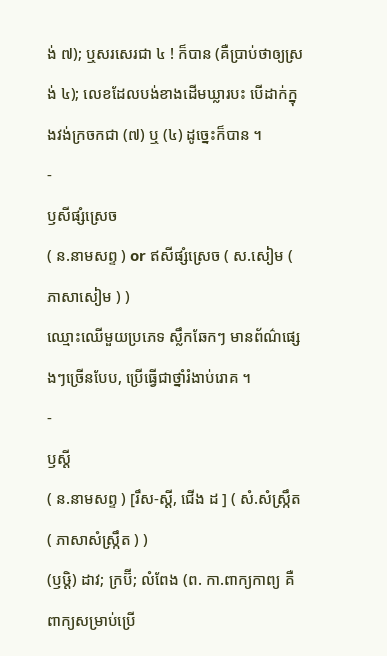ង់ ៧); ឬសរសេរជា ៤ ! ក៏បាន (គឺប្រាប់ថាឲ្យស្រង់ ៤); លេខដែលបង់ខាងដើមឃ្លារបះ បើដាក់ក្នុងវង់ក្រចកជា (៧) ឬ (៤) ដូច្នេះក៏បាន ។
-
ឫសីផ្សំស្រេច
( ន.នាមសព្ទ ) or ឥសីផ្សំស្រេច ( ស.សៀម ( ភាសាសៀម ) )
ឈ្មោះឈើមួយប្រភេទ ស្លឹកឆែកៗ មានព័ណ៌ផ្សេងៗច្រើនបែប, ប្រើធ្វើជាថ្នាំរំងាប់រោគ ។
-
ឫស្ដី
( ន.នាមសព្ទ ) [រឹស-ស្ដី, ជើង ដ ] ( សំ.សំស្រ្កឹត ( ភាសាសំស្រ្កឹត ) )
(ឫឞ្តិ) ដាវ; ក្រប៊ី; លំពែង (ព. កា.ពាក្យកាព្យ គឺពាក្យសម្រាប់ប្រើ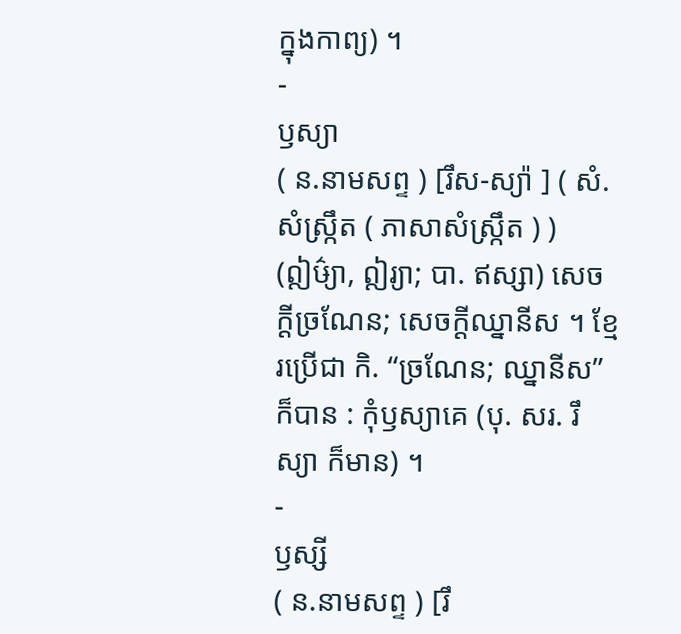ក្នុងកាព្យ) ។
-
ឫស្យា
( ន.នាមសព្ទ ) [រឹស-ស្យ៉ា ] ( សំ.សំស្រ្កឹត ( ភាសាសំស្រ្កឹត ) )
(ឦឞ៌្យា, ឦរ្យា; បា. ឥស្សា) សេចក្ដីច្រណែន; សេចក្ដីឈ្នានីស ។ ខ្មែរប្រើជា កិ. “ច្រណែន; ឈ្នានីស” ក៏បាន : កុំឫស្យាគេ (បុ. សរ. រឹស្យា ក៏មាន) ។
-
ឫស្សី
( ន.នាមសព្ទ ) [រឹ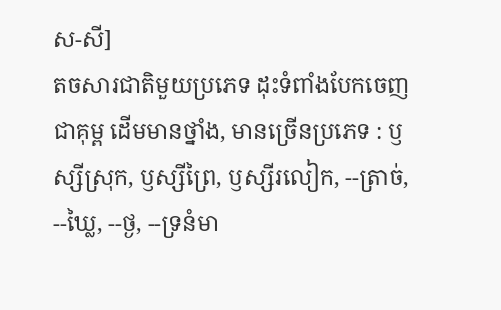ស-សី]
តចសារជាតិមួយប្រភេទ ដុះទំពាំងបែកចេញជាគុម្ព ដើមមានថ្នាំង, មានច្រើនប្រភេទ : ឫស្សីស្រុក, ឫស្សីព្រៃ, ឫស្សីរលៀក, --ត្រាច់, --ឃ្លៃ, --ថ្ង, --ទ្រនំមា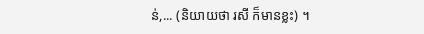ន់,... (និយាយថា រសី ក៏មានខ្លះ) ។